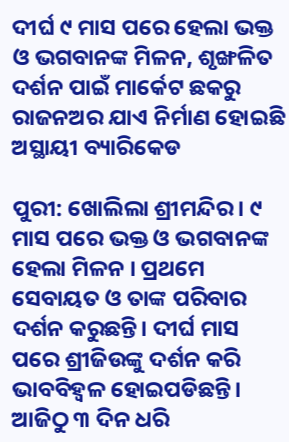ଦୀର୍ଘ ୯ ମାସ ପରେ ହେଲା ଭକ୍ତ ଓ ଭଗବାନଙ୍କ ମିଳନ, ଶୃଙ୍ଖଳିତ ଦର୍ଶନ ପାଇଁ ମାର୍କେଟ ଛକରୁ ରାଜନଅର ଯାଏ ନିର୍ମାଣ ହୋଇଛି ଅସ୍ଥାୟୀ ବ୍ୟାରିକେଡ

ପୁରୀ: ଖୋଲିଲା ଶ୍ରୀମନ୍ଦିର । ୯ ମାସ ପରେ ଭକ୍ତ ଓ ଭଗବାନଙ୍କ ହେଲା ମିଳନ । ପ୍ରଥମେ ସେବାୟତ ଓ ତାଙ୍କ ପରିବାର ଦର୍ଶନ କରୁଛନ୍ତି। ଦୀର୍ଘ ମାସ ପରେ ଶ୍ରୀଜିଉଙ୍କୁ ଦର୍ଶନ କରି ଭାବବିହ୍ଵଳ ହୋଇପଡିଛନ୍ତି। ଆଜିଠୁ ୩ ଦିନ ଧରି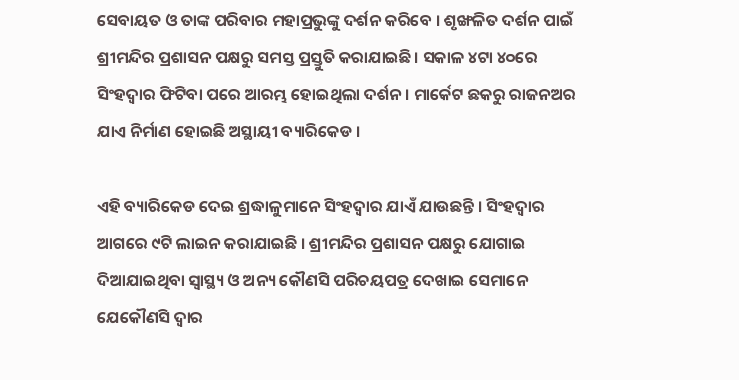ସେବାୟତ ଓ ତାଙ୍କ ପରିବାର ମହାପ୍ରଭୁଙ୍କୁ ଦର୍ଶନ କରିବେ । ଶୃଙ୍ଖଳିତ ଦର୍ଶନ ପାଇଁ ଶ୍ରୀମନ୍ଦିର ପ୍ରଶାସନ ପକ୍ଷରୁ ସମସ୍ତ ପ୍ରସ୍ତୁତି କରାଯାଇଛି। ସକାଳ ୪ଟା ୪୦ରେ ସିଂହଦ୍ୱାର ଫିଟିବା ପରେ ଆରମ୍ଭ ହୋଇଥିଲା ଦର୍ଶନ। ମାର୍କେଟ ଛକରୁ ରାଜନଅର ଯାଏ ନିର୍ମାଣ ହୋଇଛି ଅସ୍ଥାୟୀ ବ୍ୟାରିକେଡ ।

ଏହି ବ୍ୟାରିକେଡ ଦେଇ ଶ୍ରଦ୍ଧାଳୁମାନେ ସିଂହଦ୍ୱାର ଯାଏଁ ଯାଉଛନ୍ତି । ସିଂହଦ୍ୱାର ଆଗରେ ୯ଟି ଲାଇନ କରାଯାଇଛି । ଶ୍ରୀମନ୍ଦିର ପ୍ରଶାସନ ପକ୍ଷରୁ ଯୋଗାଇ ଦିଆଯାଇଥିବା ସ୍ୱାସ୍ଥ୍ୟ ଓ ଅନ୍ୟ କୌଣସି ପରିଚୟପତ୍ର ଦେଖାଇ ସେମାନେ ଯେକୌଣସି ଦ୍ୱାର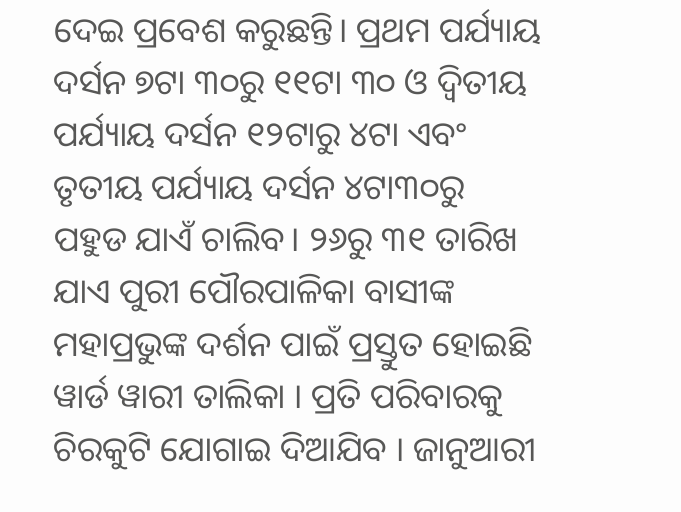ଦେଇ ପ୍ରବେଶ କରୁଛନ୍ତି। ପ୍ରଥମ ପର୍ଯ୍ୟାୟ ଦର୍ସନ ୭ଟା ୩୦ରୁ ୧୧ଟା ୩୦ ଓ ଦ୍ୱିତୀୟ ପର୍ଯ୍ୟାୟ ଦର୍ସନ ୧୨ଟାରୁ ୪ଟା ଏବଂ ତୃତୀୟ ପର୍ଯ୍ୟାୟ ଦର୍ସନ ୪ଟା୩୦ରୁ ପହୁଡ ଯାଏଁ ଚାଲିବ। ୨୬ରୁ ୩୧ ତାରିଖ ଯାଏ ପୁରୀ ପୌରପାଳିକା ବାସୀଙ୍କ ମହାପ୍ରଭୁଙ୍କ ଦର୍ଶନ ପାଇଁ ପ୍ରସ୍ତୁତ ହୋଇଛି ୱାର୍ଡ ୱାରୀ ତାଲିକା । ପ୍ରତି ପରିବାରକୁ ଚିରକୁଟି ଯୋଗାଇ ଦିଆଯିବ । ଜାନୁଆରୀ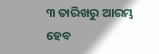୩ ତାରିଖରୁ ଆରମ୍ଭ ହେବ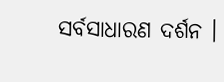ସର୍ବସାଧାରଣ ଦର୍ଶନ ।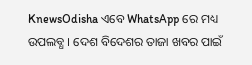KnewsOdisha ଏବେ WhatsApp ରେ ମଧ୍ୟ ଉପଲବ୍ଧ । ଦେଶ ବିଦେଶର ତାଜା ଖବର ପାଇଁ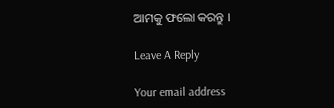ଆମକୁ ଫଲୋ କରନ୍ତୁ ।

Leave A Reply

Your email address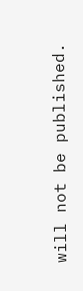will not be published.